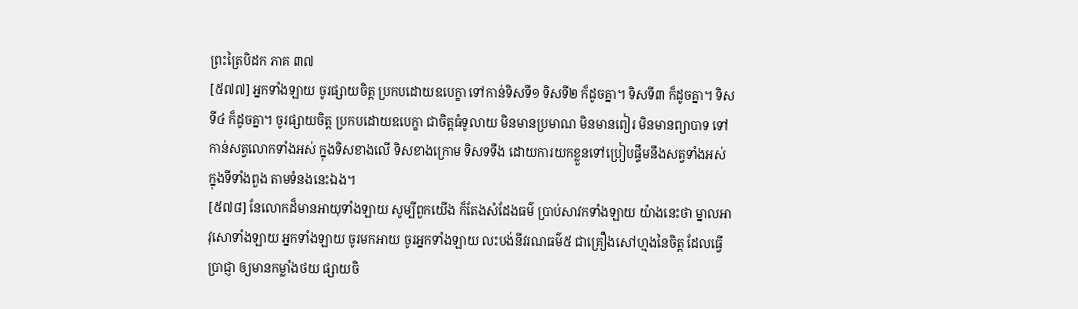ព្រះត្រៃបិដក ភាគ ៣៧
[៥៧៧] អ្នកទាំងឡាយ ចូរផ្សាយចិត្ត ប្រកបដោយឧបេក្ខា ទៅកាន់ទិសទី១ ទិសទី២ ក៏ដូចគ្នា។ ទិសទី៣ ក៏ដូចគ្នា។ ទិសទី៤ ក៏ដូចគ្នា។ ចូរផ្សាយចិត្ត ប្រកបដោយឧបេក្ខា ជាចិត្តធំទូលាយ មិនមានប្រមាណ មិនមានពៀរ មិនមានព្យាបាទ ទៅកាន់សត្វលោកទាំងអស់ ក្នុងទិសខាងលើ ទិសខាងក្រោម ទិសទទឹង ដោយការយកខ្លួនទៅប្រៀបផ្ទឹមនឹងសត្វទាំងអស់ ក្នុងទីទាំងពួង តាមទំនងនេះឯង។
[៥៧៨] នែលោកដ៏មានអាយុទាំងឡាយ សូម្បីពួកយើង ក៏តែងសំដែងធម៌ ប្រាប់សាវកទាំងឡាយ យ៉ាងនេះថា ម្នាលអាវុសោទាំងឡាយ អ្នកទាំងឡាយ ចូរមកអាយ ចូរអ្នកទាំងឡាយ លះបង់នីវរណធម៌៥ ជាគ្រឿងសៅហ្មងនៃចិត្ត ដែលធ្វើប្រាជ្ញា ឲ្យមានកម្លាំងថយ ផ្សាយចិ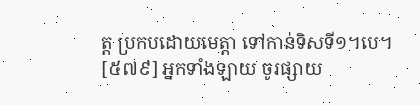ត្ត ប្រកបដោយមេត្តា ទៅកាន់ទិសទី១។បេ។
[៥៧៩] អ្នកទាំងឡាយ ចូរផ្សាយ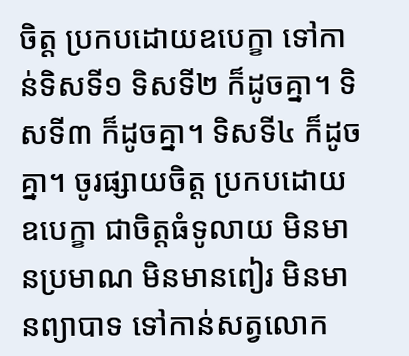ចិត្ត ប្រកបដោយឧបេក្ខា ទៅកាន់ទិសទី១ ទិសទី២ ក៏ដូចគ្នា។ ទិសទី៣ ក៏ដូចគ្នា។ ទិសទី៤ ក៏ដូចគ្នា។ ចូរផ្សាយចិត្ត ប្រកបដោយឧបេក្ខា ជាចិត្តធំទូលាយ មិនមានប្រមាណ មិនមានពៀរ មិនមានព្យាបាទ ទៅកាន់សត្វលោក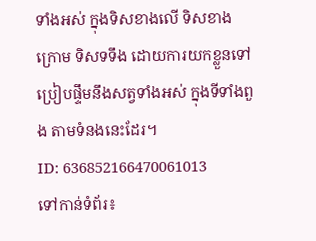ទាំងអស់ ក្នុងទិសខាងលើ ទិសខាងក្រោម ទិសទទឹង ដោយការយកខ្លួនទៅប្រៀបផ្ទឹមនឹងសត្វទាំងអស់ ក្នុងទីទាំងពួង តាមទំនងនេះដែរ។
ID: 636852166470061013
ទៅកាន់ទំព័រ៖